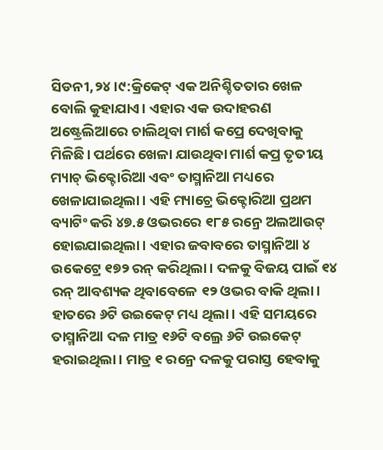ସିଡନୀ,୨୪।୯:କ୍ରିକେଟ୍ ଏକ ଅନିଶ୍ଚିତତାର ଖେଳ ବୋଲି କୁହାଯାଏ। ଏହାର ଏକ ଉଦାହରଣ ଅଷ୍ଟ୍ରେଲିଆରେ ଚାଲିଥିବା ମାର୍ଶ କପ୍ରେ ଦେଖିବାକୁ ମିଳିଛି। ପର୍ଥରେ ଖେଳା ଯାଉଥିବା ମାର୍ଶ କପ୍ର ତୃତୀୟ ମ୍ୟାଚ୍ ଭିକ୍ଟୋରିଆ ଏବଂ ତାସ୍ମାନିଆ ମଧ୍ୟରେ ଖେଳାଯାଇଥିଲା। ଏହି ମ୍ୟାଚ୍ରେ ଭିକ୍ଟୋରିଆ ପ୍ରଥମ ବ୍ୟାଟିଂ କରି ୪୭.୫ ଓଭରରେ ୧୮୫ ରନ୍ରେ ଅଲଆଉଟ୍ ହୋଇଯାଇଥିଲା। ଏହାର ଜବାବରେ ତାସ୍ମାନିଆ ୪ ଉକେଟ୍ରେ ୧୭୨ ରନ୍ କରିଥିଲା। ଦଳକୁ ବିଜୟ ପାଇଁ ୧୪ ରନ୍ ଆବଶ୍ୟକ ଥିବାବେଳେ ୧୨ ଓଭର ବାକି ଥିଲା। ହାତରେ ୬ଟି ଉଇକେଟ୍ ମଧ୍ୟ ଥିଲା। ଏହି ସମୟରେ ତାସ୍ମାନିଆ ଦଳ ମାତ୍ର ୧୬ଟି ବଲ୍ରେ ୬ଟି ଉଇକେଟ୍ ହରାଇଥିଲା। ମାତ୍ର ୧ ରନ୍ରେ ଦଳକୁ ପରାସ୍ତ ହେବାକୁ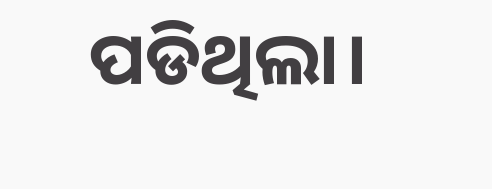ପଡିଥିଲା।